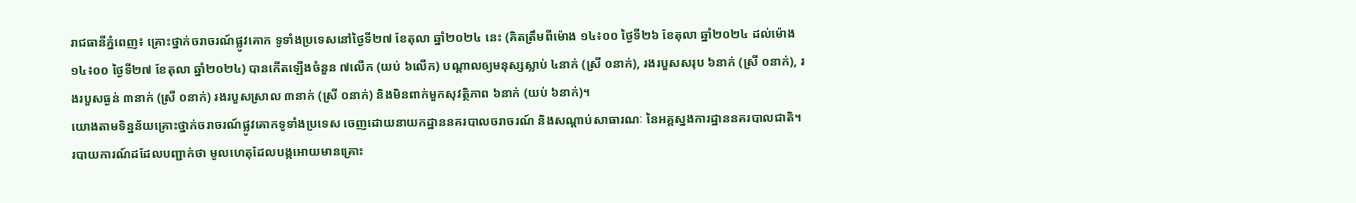រាជធានីភ្នំពេញ៖ គ្រោះថ្នាក់ចរាចរណ៍ផ្លូវគោក ទូទាំងប្រទេសនៅថ្ងៃទី២៧ ខែតុលា ឆ្នាំ២០២៤ នេះ (គិតត្រឹមពីម៉ោង ១៤៖០០ ថ្ងៃទី២៦ ខែតុលា ឆ្នាំ២០២៤ ដល់ម៉ោង ១៤៖០០ ថ្ងៃទី២៧ ខែតុលា ឆ្នាំ២០២៤) បានកើតឡើងចំនួន ៧លើក (យប់ ៦លើក) បណ្តាលឲ្យមនុស្សស្លាប់ ៤នាក់ (ស្រី ០នាក់), រងរបួសសរុប ៦នាក់ (ស្រី ០នាក់), រងរបួសធ្ងន់ ៣នាក់ (ស្រី ០នាក់) រងរបួសស្រាល ៣នាក់ (ស្រី ០នាក់) និងមិនពាក់មួកសុវត្ថិភាព ៦នាក់ (យប់ ៦នាក់)។
យោងតាមទិន្នន័យគ្រោះថ្នាក់ចរាចរណ៍ផ្លូវគោកទូទាំងប្រទេស ចេញដោយនាយកដ្ឋាននគរបាលចរាចរណ៍ និងសណ្តាប់សាធារណៈ នៃអគ្គស្នងការដ្ឋាននគរបាលជាតិ។
របាយការណ៍ដដែលបញ្ជាក់ថា មូលហេតុដែលបង្កអោយមានគ្រោះ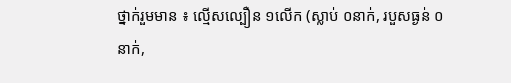ថ្នាក់រួមមាន ៖ ល្មើសល្បឿន ១លើក (ស្លាប់ ០នាក់, របួសធ្ងន់ ០នាក់,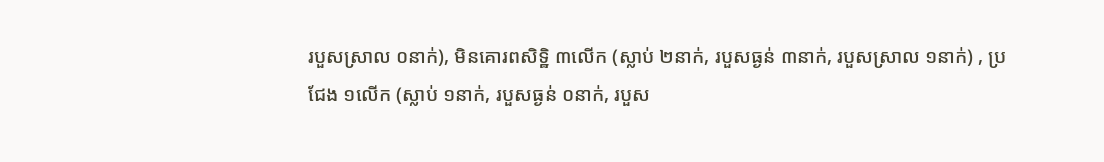របួសស្រាល ០នាក់), មិនគោរពសិទ្ឋិ ៣លើក (ស្លាប់ ២នាក់, របួសធ្ងន់ ៣នាក់, របួសស្រាល ១នាក់) , ប្រជែង ១លើក (ស្លាប់ ១នាក់, របួសធ្ងន់ ០នាក់, របួស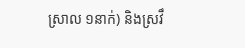ស្រាល ១នាក់) និងស្រវឹ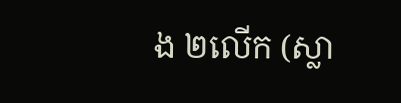ង ២លើក (ស្លា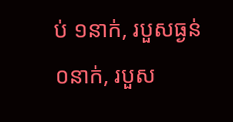ប់ ១នាក់, របួសធ្ងន់ ០នាក់, របួស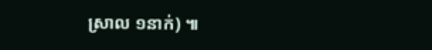ស្រាល ១នាក់) ៕